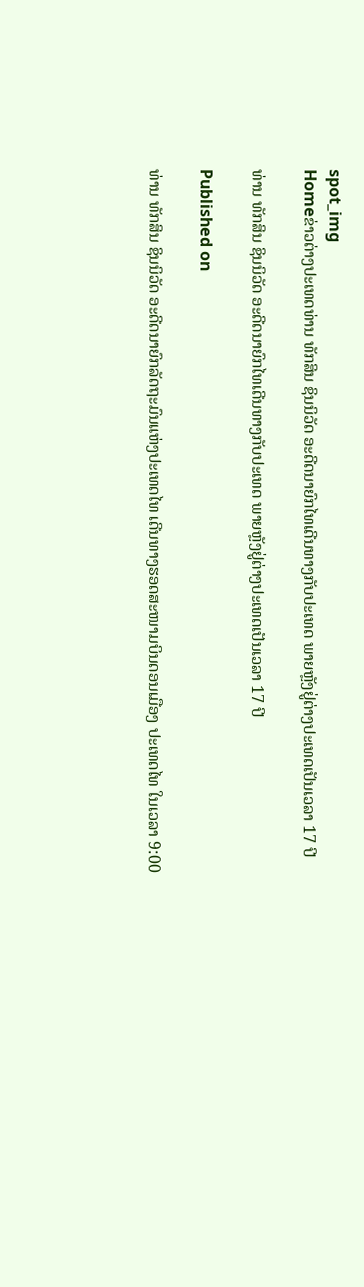spot_img
Homeຂ່າວຕ່າງປະເທດທ່ານ ທັກສິນ ຊິນນິວັດ ອະດີດນາຍົກໄທເດີນທາງກັບປະເທດ ພາຍຫຼັງຢູ່ຕ່າງປະເທດເປັນເວລາ 17 ປີ

ທ່ານ ທັກສິນ ຊິນນິວັດ ອະດີດນາຍົກໄທເດີນທາງກັບປະເທດ ພາຍຫຼັງຢູ່ຕ່າງປະເທດເປັນເວລາ 17 ປີ

Published on

ທ່ານ ທັກສິນ ຊິນນິວັດ ອະດີດນາຍົກລັດຖະມົນແຫ່ງປະເທດໄທ ເດີນທາງຮອດສະໜາມບິນດອນເມືອງ ປະເທດໄທ ໃນເວລາ 9:00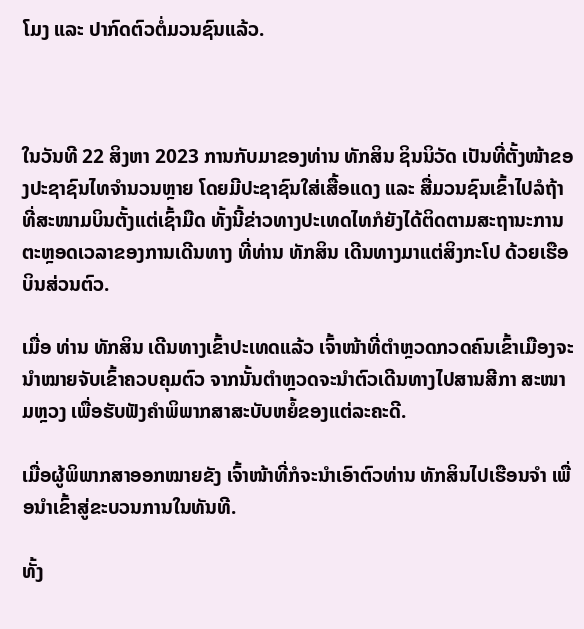ໂມງ ແລະ ປາກົດຕົວຕໍ່ມວນຊົນແລ້ວ.



ໃນວັນທີ 22 ສິງຫາ 2023 ການກັບມາຂອງທ່ານ ທັກສິນ ຊິນນິວັດ ເປັນທີ່ຕັ້ງໜ້າຂອງປະຊາຊົນໄທຈຳນວນຫຼາຍ ໂດຍມີປະຊາຊົນໃສ່ເສື້ອແດງ ແລະ ສື່ມວນຊົນເຂົ້າໄປລໍຖ້າທີ່ສະໜາມບິນຕັ້ງແຕ່ເຊົ້າມືດ ທັ້ງນີ້ຂ່າວທາງປະເທດໄທກໍຍັງໄດ້ຕິດຕາມສະຖານະການຕະຫຼອດເວລາຂອງການເດີນທາງ ທີ່ທ່ານ ທັກສິນ ເດີນທາງມາແຕ່ສິງກະໂປ ດ້ວຍເຮືອບິນສ່ວນຕົວ.

ເມື່ອ ທ່ານ ທັກສິນ ເດີນທາງເຂົ້າປະເທດແລ້ວ ເຈົ້າໜ້າທີ່ຕຳຫຼວດກວດຄົນເຂົ້າເມືອງຈະນຳໝາຍຈັບເຂົ້າຄວບຄຸມຕົວ ຈາກນັ້ນຕຳຫຼວດຈະນຳຕົວເດີນທາງໄປສານສີກາ ສະໜາມຫຼວງ ເພື່ອຮັບຟັງຄຳພິພາກສາສະບັບຫຍໍ້ຂອງແຕ່ລະຄະດີ.

ເມື່ອຜູ້ພິພາກສາອອກໝາຍຂັງ ເຈົ້າໜ້າທີ່ກໍຈະນຳເອົາຕົວທ່ານ ທັກສິນໄປເຮືອນຈຳ ເພື່ອນຳເຂົ້າສູ່ຂະບວນການໃນທັນທີ.

ທັ້ງ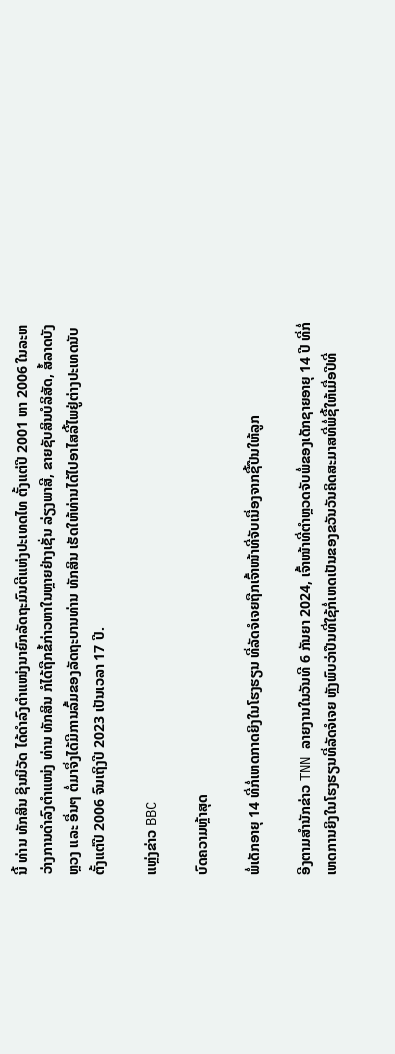ນີ້ ທ່ານ ທັກສິນ ຊິນນິວັດ ໄດ້ດຳລົງຕຳແໜ່ງນາຍົກລັດຖະມົນຕີແຫ່ງປະເທດໄທ ຕັ້ງແຕ່ປີ 2001 ຫາ 2006 ໃນລະຫວ່າງການດຳລົງຕຳແໜ່ງ ທ່ານ ທັກສິນ ກໍໄດ້ຖືກຂໍ້ກ່າວຫາໃນຫຼາຍຢ່າງເຊັ່ນ ລ່ຽງພາສີ, ຂາຍຊັບສິນບໍລິສັດ, ສໍ້ລາດບັງຫຼວງ ແລະ ອື່ນໆ ຕໍ່ມາຈຶ່ງໄດ້ມີການລົ້ມຂອງລັດຖະບານທ່ານ ທັກສິນ ເຮັດໃຫ້ທ່ານໄດ້ໄປອາໄສລີ້ໄພຢູ່ຕ່າງປະເທດນັບຕັ້ງແຕ່ປີ 2006 ຈົນເຖິງປີ 2023 ເປັນເວລາ 17 ປີ.

ແຫຼ່ງຂ່າວ BBC

ບົດຄວາມຫຼ້າສຸດ

ພໍ່ເດັກອາຍຸ 14 ທີ່ກໍ່ເຫດກາດຍິງໃນໂຮງຮຽນ ທີ່ລັດຈໍເຈຍຖືກເຈົ້າໜ້າທີ່ຈັບເນື່ອງຈາກຊື້ປືນໃຫ້ລູກ

ອີງຕາມສຳນັກຂ່າວ TNN ລາຍງານໃນວັນທີ 6 ກັນຍາ 2024, ເຈົ້າໜ້າທີ່ຕຳຫຼວດຈັບພໍ່ຂອງເດັກຊາຍອາຍຸ 14 ປີ ທີ່ກໍ່ເຫດການຍິງໃນໂຮງຮຽນທີ່ລັດຈໍເຈຍ ຫຼັງພົບວ່າປືນທີ່ໃຊ້ກໍ່ເຫດເປັນຂອງຂວັນວັນຄິດສະມາສທີ່ພໍ່ຊື້ໃຫ້ເມື່ອປີທີ່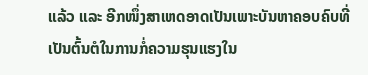ແລ້ວ ແລະ ອີກໜຶ່ງສາເຫດອາດເປັນເພາະບັນຫາຄອບຄົບທີ່ເປັນຕົ້ນຕໍໃນການກໍ່ຄວາມຮຸນແຮງໃນ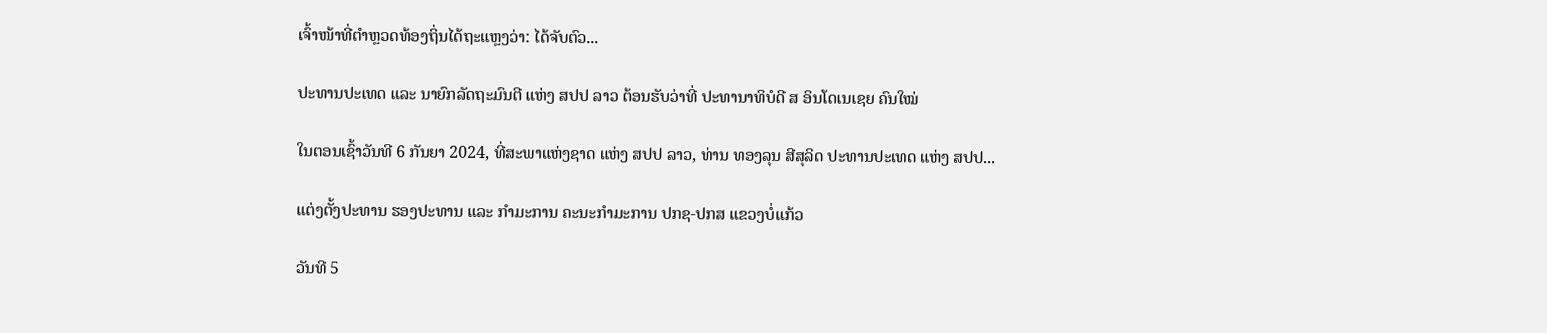ເຈົ້າໜ້າທີ່ຕຳຫຼວດທ້ອງຖິ່ນໄດ້ຖະແຫຼງວ່າ: ໄດ້ຈັບຕົວ...

ປະທານປະເທດ ແລະ ນາຍົກລັດຖະມົນຕີ ແຫ່ງ ສປປ ລາວ ຕ້ອນຮັບວ່າທີ່ ປະທານາທິບໍດີ ສ ອິນໂດເນເຊຍ ຄົນໃໝ່

ໃນຕອນເຊົ້າວັນທີ 6 ກັນຍາ 2024, ທີ່ສະພາແຫ່ງຊາດ ແຫ່ງ ສປປ ລາວ, ທ່ານ ທອງລຸນ ສີສຸລິດ ປະທານປະເທດ ແຫ່ງ ສປປ...

ແຕ່ງຕັ້ງປະທານ ຮອງປະທານ ແລະ ກຳມະການ ຄະນະກຳມະການ ປກຊ-ປກສ ແຂວງບໍ່ແກ້ວ

ວັນທີ 5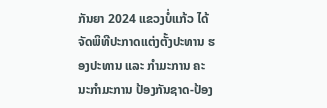ກັນຍາ 2024 ແຂວງບໍ່ແກ້ວ ໄດ້ຈັດພິທີປະກາດແຕ່ງຕັ້ງປະທານ ຮອງປະທານ ແລະ ກຳມະການ ຄະນະກຳມະການ ປ້ອງກັນຊາດ-ປ້ອງ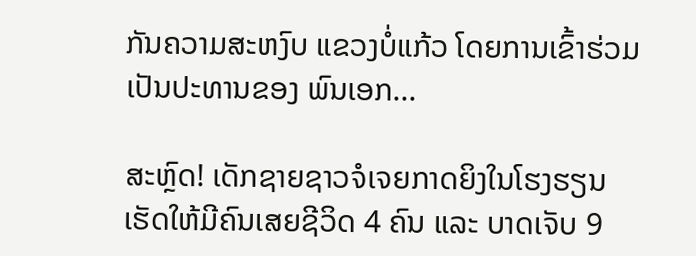ກັນຄວາມສະຫງົບ ແຂວງບໍ່ແກ້ວ ໂດຍການເຂົ້າຮ່ວມເປັນປະທານຂອງ ພົນເອກ...

ສະຫຼົດ! ເດັກຊາຍຊາວຈໍເຈຍກາດຍິງໃນໂຮງຮຽນ ເຮັດໃຫ້ມີຄົນເສຍຊີວິດ 4 ຄົນ ແລະ ບາດເຈັບ 9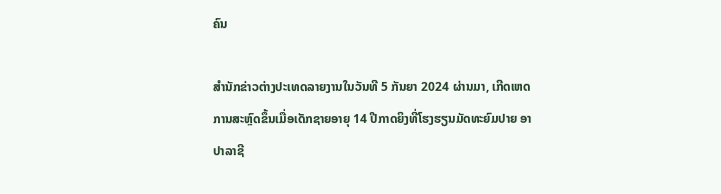ຄົນ

ສຳນັກຂ່າວຕ່າງປະເທດລາຍງານໃນວັນທີ 5 ກັນຍາ 2024 ຜ່ານມາ, ເກີດເຫດການສະຫຼົດຂຶ້ນເມື່ອເດັກຊາຍອາຍຸ 14 ປີກາດຍິງທີ່ໂຮງຮຽນມັດທະຍົມປາຍ ອາປາລາຊີ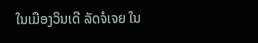ໃນເມືອງວິນເດີ ລັດຈໍເຈຍ ໃນ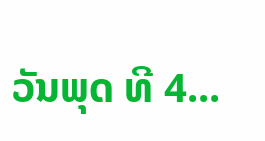ວັນພຸດ ທີ 4...